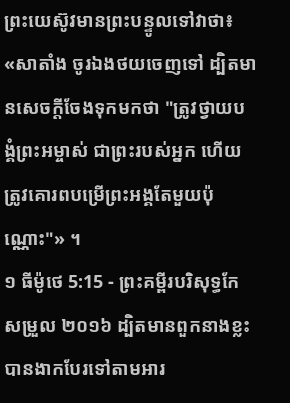ព្រះយេស៊ូវមានព្រះបន្ទូលទៅវាថា៖ «សាតាំង ចូរឯងថយចេញទៅ ដ្បិតមានសេចក្តីចែងទុកមកថា "ត្រូវថ្វាយបង្គំព្រះអម្ចាស់ ជាព្រះរបស់អ្នក ហើយត្រូវគោរពបម្រើព្រះអង្គតែមួយប៉ុណ្ណោះ"» ។
១ ធីម៉ូថេ 5:15 - ព្រះគម្ពីរបរិសុទ្ធកែសម្រួល ២០១៦ ដ្បិតមានពួកនាងខ្លះបានងាកបែរទៅតាមអារ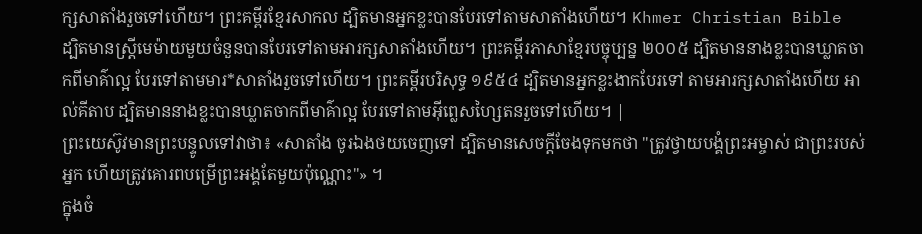ក្សសាតាំងរួចទៅហើយ។ ព្រះគម្ពីរខ្មែរសាកល ដ្បិតមានអ្នកខ្លះបានបែរទៅតាមសាតាំងហើយ។ Khmer Christian Bible ដ្បិតមានស្រ្ដីមេម៉ាយមួយចំនួនបានបែរទៅតាមអារក្សសាតាំងហើយ។ ព្រះគម្ពីរភាសាខ្មែរបច្ចុប្បន្ន ២០០៥ ដ្បិតមាននាងខ្លះបានឃ្លាតចាកពីមាគ៌ាល្អ បែរទៅតាមមារ*សាតាំងរួចទៅហើយ។ ព្រះគម្ពីរបរិសុទ្ធ ១៩៥៤ ដ្បិតមានអ្នកខ្លះងាកបែរទៅ តាមអារក្សសាតាំងហើយ អាល់គីតាប ដ្បិតមាននាងខ្លះបានឃ្លាតចាកពីមាគ៌ាល្អ បែរទៅតាមអ៊ីព្លេសហ្សៃតនរួចទៅហើយ។ |
ព្រះយេស៊ូវមានព្រះបន្ទូលទៅវាថា៖ «សាតាំង ចូរឯងថយចេញទៅ ដ្បិតមានសេចក្តីចែងទុកមកថា "ត្រូវថ្វាយបង្គំព្រះអម្ចាស់ ជាព្រះរបស់អ្នក ហើយត្រូវគោរពបម្រើព្រះអង្គតែមួយប៉ុណ្ណោះ"» ។
ក្នុងចំ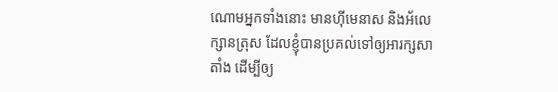ណោមអ្នកទាំងនោះ មានហ៊ីមេនាស និងអ័លេក្សានត្រុស ដែលខ្ញុំបានប្រគល់ទៅឲ្យអារក្សសាតាំង ដើម្បីឲ្យ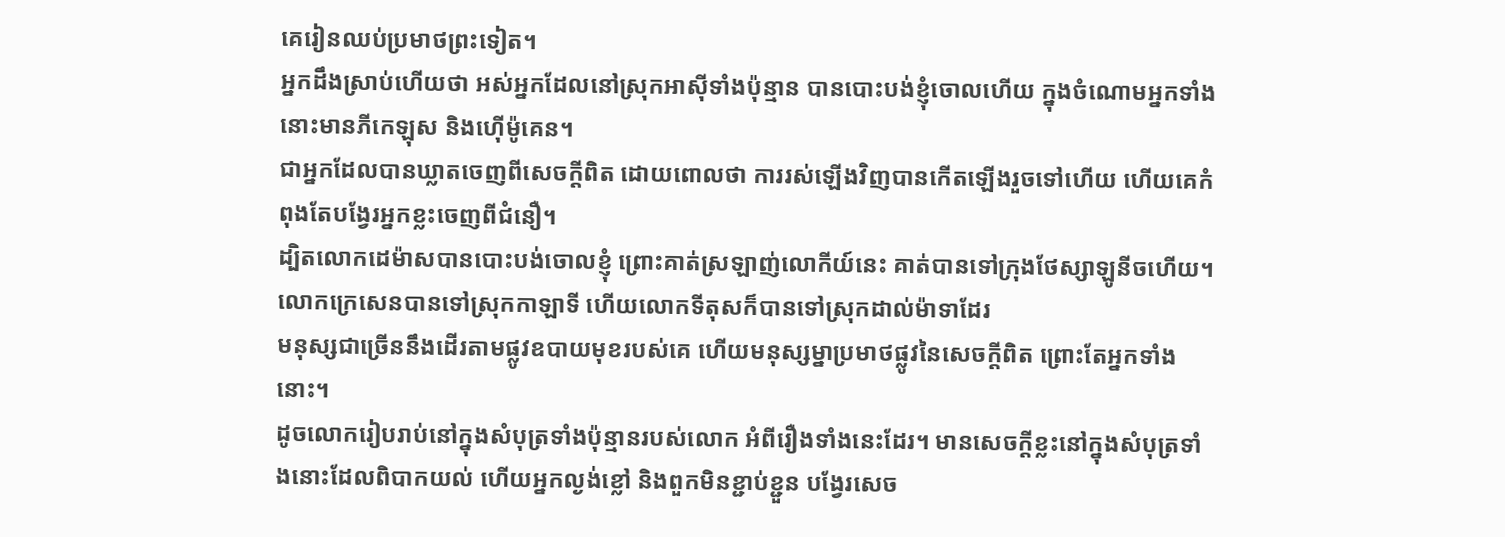គេរៀនឈប់ប្រមាថព្រះទៀត។
អ្នកដឹងស្រាប់ហើយថា អស់អ្នកដែលនៅស្រុកអាស៊ីទាំងប៉ុន្មាន បានបោះបង់ខ្ញុំចោលហើយ ក្នុងចំណោមអ្នកទាំងនោះមានភីកេឡុស និងហ៊ើម៉ូគេន។
ជាអ្នកដែលបានឃ្លាតចេញពីសេចក្ដីពិត ដោយពោលថា ការរស់ឡើងវិញបានកើតឡើងរួចទៅហើយ ហើយគេកំពុងតែបង្វែរអ្នកខ្លះចេញពីជំនឿ។
ដ្បិតលោកដេម៉ាសបានបោះបង់ចោលខ្ញុំ ព្រោះគាត់ស្រឡាញ់លោកីយ៍នេះ គាត់បានទៅក្រុងថែស្សាឡូនីចហើយ។ លោកក្រេសេនបានទៅស្រុកកាឡាទី ហើយលោកទីតុសក៏បានទៅស្រុកដាល់ម៉ាទាដែរ
មនុស្សជាច្រើននឹងដើរតាមផ្លូវឧបាយមុខរបស់គេ ហើយមនុស្សម្នាប្រមាថផ្លូវនៃសេចក្តីពិត ព្រោះតែអ្នកទាំងនោះ។
ដូចលោករៀបរាប់នៅក្នុងសំបុត្រទាំងប៉ុន្មានរបស់លោក អំពីរឿងទាំងនេះដែរ។ មានសេចក្ដីខ្លះនៅក្នុងសំបុត្រទាំងនោះដែលពិបាកយល់ ហើយអ្នកល្ងង់ខ្លៅ និងពួកមិនខ្ជាប់ខ្ជួន បង្វែរសេច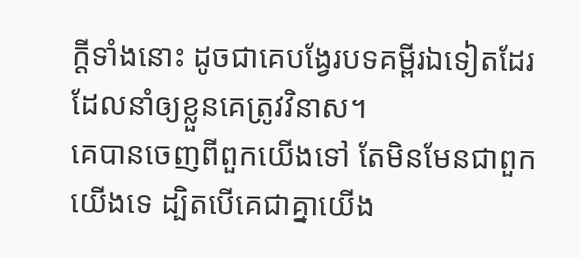ក្ដីទាំងនោះ ដូចជាគេបង្វែរបទគម្ពីរឯទៀតដែរ ដែលនាំឲ្យខ្លួនគេត្រូវវិនាស។
គេបានចេញពីពួកយើងទៅ តែមិនមែនជាពួកយើងទេ ដ្បិតបើគេជាគ្នាយើង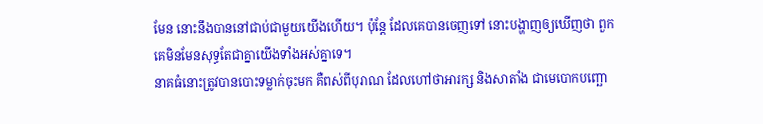មែន នោះនឹងបាននៅជាប់ជាមួយយើងហើយ។ ប៉ុន្ដែ ដែលគេបានចេញទៅ នោះបង្ហាញឲ្យឃើញថា ពួកគេមិនមែនសុទ្ធតែជាគ្នាយើងទាំងអស់គ្នាទេ។
នាគធំនោះត្រូវបានបោះទម្លាក់ចុះមក គឺពស់ពីបុរាណ ដែលហៅថាអារក្ស និងសាតាំង ជាមេបោកបញ្ឆោ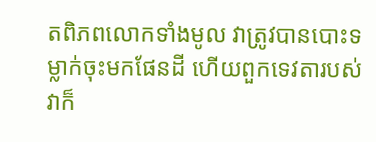តពិភពលោកទាំងមូល វាត្រូវបានបោះទម្លាក់ចុះមកផែនដី ហើយពួកទេវតារបស់វាក៏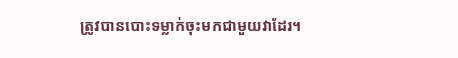ត្រូវបានបោះទម្លាក់ចុះមកជាមួយវាដែរ។